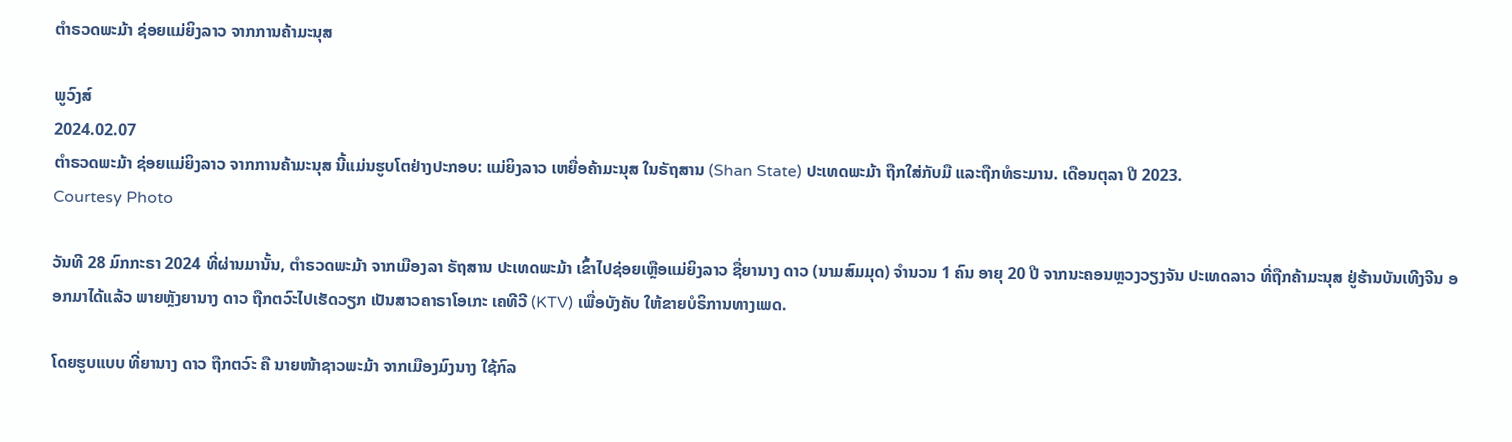ຕຳຣວດພະມ້າ ຊ່ອຍແມ່ຍິງລາວ ຈາກການຄ້າມະນຸສ

ພູວົງສ໌
2024.02.07
ຕຳຣວດພະມ້າ ຊ່ອຍແມ່ຍິງລາວ ຈາກການຄ້າມະນຸສ ນີ້ແມ່ນຮູບໂຕຢ່າງປະກອບ: ແມ່ຍິງລາວ ເຫຍື່ອຄ້າມະນຸສ ໃນຣັຖສານ (Shan State) ປະເທດພະມ້າ ຖືກໃສ່ກັບມື ແລະຖືກທໍຣະມານ. ເດືອນຕຸລາ ປີ 2023.
Courtesy Photo

ວັນທີ 28 ມົກກະຣາ 2024 ທີ່ຜ່ານມານັ້ນ, ຕຳຣວດພະມ້າ ຈາກເມືອງລາ ຣັຖສານ ປະເທດພະມ້າ ເຂົ້າໄປຊ່ອຍເຫຼືອແມ່ຍິງລາວ ຊື່ຍານາງ ດາວ (ນາມສົມມຸດ) ຈຳນວນ 1 ຄົນ ອາຍຸ 20 ປີ ຈາກນະຄອນຫຼວງວຽງຈັນ ປະເທດລາວ ທີ່ຖືກຄ້າມະນຸສ ຢູ່ຮ້ານບັນເທີງຈີນ ອອກມາໄດ້ແລ້ວ ພາຍຫຼັງຍານາງ ດາວ ຖືກຕວົະໄປເຮັດວຽກ ເປັນສາວຄາຣາໂອເກະ ເຄທີວີ (KTV) ເພື່ອບັງຄັບ ໃຫ້ຂາຍບໍຣິການທາງເພດ.

ໂດຍຮູບແບບ ທີ່ຍານາງ ດາວ ຖືກຕວົະ ຄື ນາຍໜ້າຊາວພະມ້າ ຈາກເມືອງມົງນາງ ໃຊ້ກົລ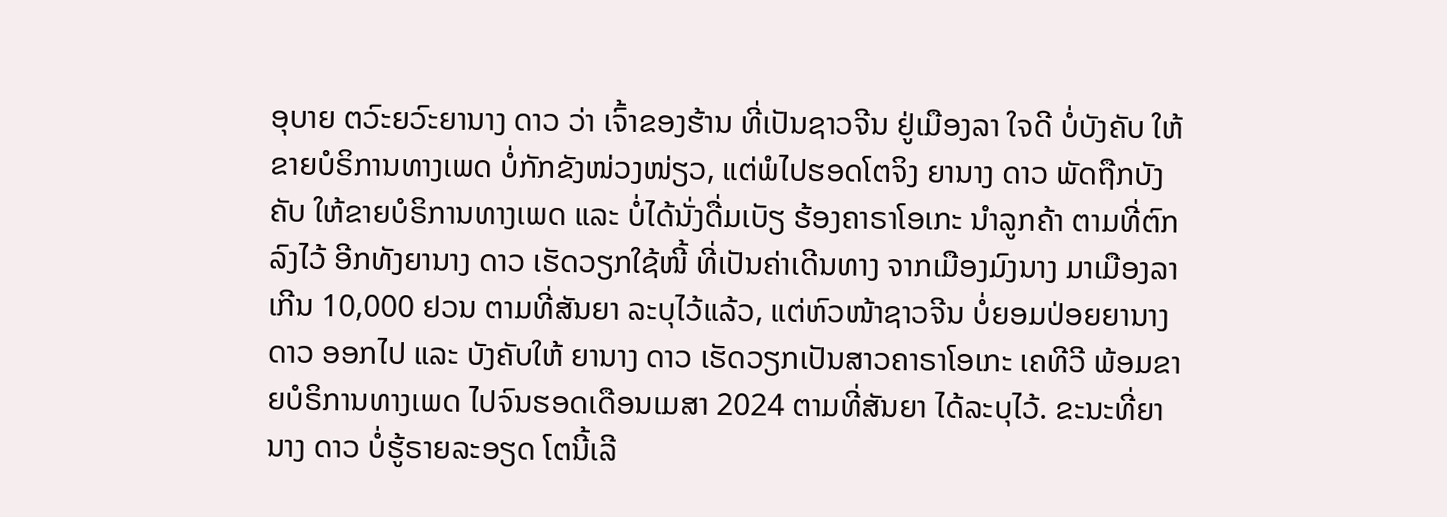ອຸບາຍ ຕວົະຍວົະຍານາງ ດາວ ວ່າ ເຈົ້າຂອງຮ້ານ ທີ່ເປັນຊາວຈີນ ຢູ່ເມືອງລາ ໃຈດີ ບໍ່ບັງຄັບ ໃຫ້ຂາຍບໍຣິການທາງເພດ ບໍ່ກັກຂັງໜ່ວງໜ່ຽວ, ແຕ່ພໍໄປຮອດໂຕຈິງ ຍານາງ ດາວ ພັດຖືກບັງຄັບ ໃຫ້ຂາຍບໍຣິການທາງເພດ ແລະ ບໍ່ໄດ້ນັ່ງດື່ມເບັຽ ຮ້ອງຄາຣາໂອເກະ ນຳລູກຄ້າ ຕາມທີ່ຕົກລົງໄວ້ ອີກທັງຍານາງ ດາວ ເຮັດວຽກໃຊ້ໜີ້ ທີ່ເປັນຄ່າເດີນທາງ ຈາກເມືອງມົງນາງ ມາເມືອງລາ ເກີນ 10,000 ຢວນ ຕາມທີ່ສັນຍາ ລະບຸໄວ້ແລ້ວ, ແຕ່ຫົວໜ້າຊາວຈີນ ບໍ່ຍອມປ່ອຍຍານາງ ດາວ ອອກໄປ ແລະ ບັງຄັບໃຫ້ ຍານາງ ດາວ ເຮັດວຽກເປັນສາວຄາຣາໂອເກະ ເຄທີວີ ພ້ອມຂາຍບໍຣິການທາງເພດ ໄປຈົນຮອດເດືອນເມສາ 2024 ຕາມທີ່ສັນຍາ ໄດ້ລະບຸໄວ້. ຂະນະທີ່ຍານາງ ດາວ ບໍ່ຮູ້ຣາຍລະອຽດ ໂຕນີ້ເລີ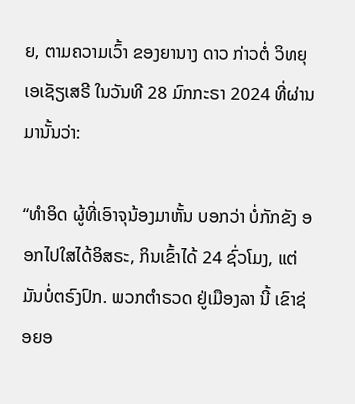ຍ, ຕາມຄວາມເວົ້າ ຂອງຍານາງ ດາວ ກ່າວຕໍ່ ວິທຍຸເອເຊັຽເສຣີ ໃນວັນທີ 28 ມົກກະຣາ 2024 ທີ່ຜ່ານມານັ້ນວ່າ:

“ທຳອິດ ຜູ້ທີ່ເອົາຈຸນ້ອງມາຫັ້ນ ບອກວ່າ ບໍ່ກັກຂັງ ອອກໄປໃສໄດ້ອິສຣະ, ກິນເຂົ້າໄດ້ 24 ຊົ່ວໂມງ, ແຕ່ມັນບໍ່ຕຣົງປົກ. ພວກຕຳຣວດ ຢູ່ເມືອງລາ ນີ້ ເຂົາຊ່ອຍອ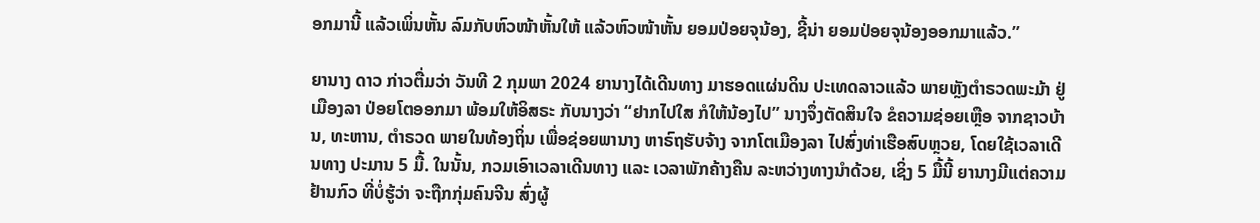ອກມານີ້ ແລ້ວເພິ່ນຫັ້ນ ລົມກັບຫົວໜ້າຫັ້ນໃຫ້ ແລ້ວຫົວໜ້າຫັ້ນ ຍອມປ່ອຍຈຸນ້ອງ, ຊີ້ນ່າ ຍອມປ່ອຍຈຸນ້ອງອອກມາແລ້ວ.”

ຍານາງ ດາວ ກ່າວຕື່ມວ່າ ວັນທີ 2 ກຸມພາ 2024 ຍານາງໄດ້ເດີນທາງ ມາຮອດແຜ່ນດິນ ປະເທດລາວແລ້ວ ພາຍຫຼັງຕຳຣວດພະມ້າ ຢູ່ເມືອງລາ ປ່ອຍໂຕອອກມາ ພ້ອມໃຫ້ອິສຣະ ກັບນາງວ່າ “ຢາກໄປໃສ ກໍໃຫ້ນ້ອງໄປ” ນາງຈຶ່ງຕັດສິນໃຈ ຂໍຄວາມຊ່ອຍເຫຼືອ ຈາກຊາວບ້ານ, ທະຫານ, ຕຳຣວດ ພາຍໃນທ້ອງຖິ່ນ ເພື່ອຊ່ອຍພານາງ ຫາຣົຖຮັບຈ້າງ ຈາກໂຕເມືອງລາ ໄປສົ່ງທ່າເຮືອສົບຫຼວຍ, ໂດຍໃຊ້ເວລາເດີນທາງ ປະມານ 5 ມື້. ໃນນັ້ນ, ກວມເອົາເວລາເດີນທາງ ແລະ ເວລາພັກຄ້າງຄືນ ລະຫວ່າງທາງນຳດ້ວຍ, ເຊິ່ງ 5 ມື້ນີ້ ຍານາງມີແຕ່ຄວາມຢ້ານກົວ ທີ່ບໍ່ຮູ້ວ່າ ຈະຖືກກຸ່ມຄົນຈີນ ສົ່ງຜູ້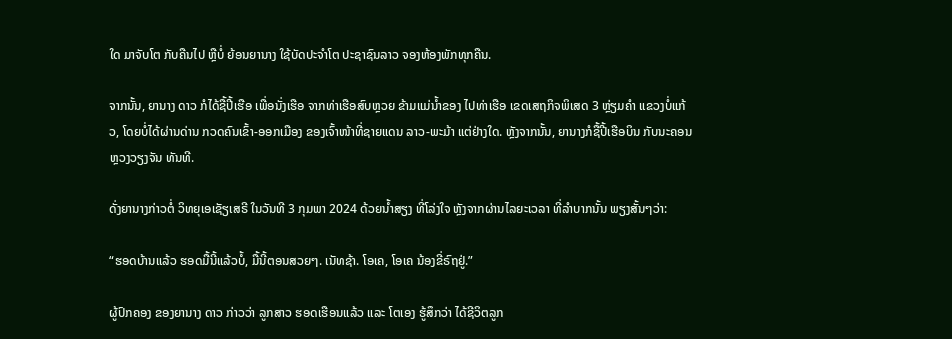ໃດ ມາຈັບໂຕ ກັບຄືນໄປ ຫຼືບໍ່ ຍ້ອນຍານາງ ໃຊ້ບັດປະຈຳໂຕ ປະຊາຊົນລາວ ຈອງຫ້ອງພັກທຸກຄືນ.

ຈາກນັ້ນ, ຍານາງ ດາວ ກໍໄດ້ຊື້ປີ້ເຮືອ ເພື່ອນັ່ງເຮືອ ຈາກທ່າເຮືອສົບຫຼວຍ ຂ້າມແມ່ນ້ຳຂອງ ໄປທ່າເຮືອ ເຂດເສຖກິຈພິເສດ 3 ຫຼ່ຽມຄຳ ແຂວງບໍ່ແກ້ວ, ໂດຍບໍ່ໄດ້ຜ່ານດ່ານ ກວດຄົນເຂົ້າ-ອອກເມືອງ ຂອງເຈົ້າໜ້າທີ່ຊາຍແດນ ລາວ-ພະມ້າ ແຕ່ຢ່າງໃດ. ຫຼັງຈາກນັ້ນ, ຍານາງກໍຊື້ປີ້ເຮືອບິນ ກັບນະຄອນຫຼວງວຽງຈັນ ທັນທີ.

ດັ່ງຍານາງກ່າວຕໍ່ ວິທຍຸເອເຊັຽເສຣີ ໃນວັນທີ 3 ກຸມພາ 2024 ດ້ວຍນ້ຳສຽງ ທີ່ໂລ່ງໃຈ ຫຼັງຈາກຜ່ານໄລຍະເວລາ ທີ່ລຳບາກນັ້ນ ພຽງສັ້ນໆວ່າ:

“ຮອດບ້ານແລ້ວ ຮອດມື້ນີ້ແລ້ວບໍ້, ມື້ນີ້ຕອນສວຍໆ. ເນັທຊ້າ. ໂອເຄ, ໂອເຄ ນ້ອງຂີ່ຣົຖຢູ່.”

ຜູ້ປົກຄອງ ຂອງຍານາງ ດາວ ກ່າວວ່າ ລູກສາວ ຮອດເຮືອນແລ້ວ ແລະ ໂຕເອງ ຮູ້ສຶກວ່າ ໄດ້ຊີວິຕລູກ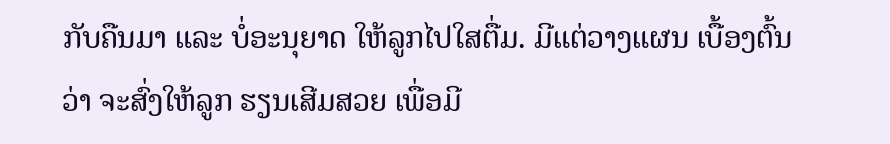ກັບຄືນມາ ແລະ ບໍ່ອະນຸຍາດ ໃຫ້ລູກໄປໃສຕື່ມ. ມີແຕ່ວາງແຜນ ເບື້ອງຕົ້ນວ່າ ຈະສົ່ງໃຫ້ລູກ ຮຽນເສີມສວຍ ເພື່ອມີ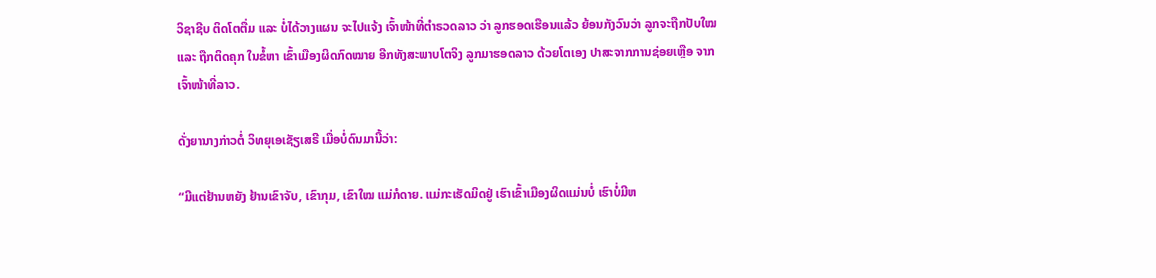ວິຊາຊີບ ຕິດໂຕຕື່ມ ແລະ ບໍ່ໄດ້ວາງແຜນ ຈະໄປແຈ້ງ ເຈົ້າໜ້າທີ່ຕຳຣວດລາວ ວ່າ ລູກຮອດເຮືອນແລ້ວ ຍ້ອນກັງວົນວ່າ ລູກຈະຖືກປັບໃໝ ແລະ ຖືກຕິດຄຸກ ໃນຂໍ້ຫາ ເຂົ້າເມືອງຜິດກົດໝາຍ ອີກທັງສະພາບໂຕຈິງ ລູກມາຮອດລາວ ດ້ວຍໂຕເອງ ປາສະຈາກການຊ່ອຍເຫຼືອ ຈາກເຈົ້າໜ້າທີ່ລາວ.

ດັ່ງຍານາງກ່າວຕໍ່ ວິທຍຸເອເຊັຽເສຣີ ເມື່ອບໍ່ດົນມານີ້ວ່າ:

“ມີແຕ່ຢ້ານຫຍັງ ຢ້ານເຂົາຈັບ, ເຂົາກຸມ, ເຂົາໃໝ ແມ່ກໍດາຍ. ແມ່ກະເຮັດມິດຢູ່ ເຮົາເຂົ້າເມືອງຜິດແມ່ນບໍ່ ເຮົາບໍ່ມີຫ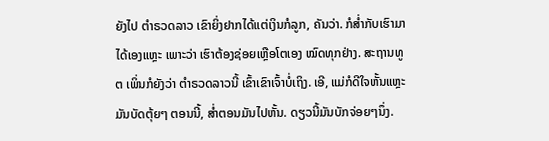ຍັງໄປ ຕຳຣວດລາວ ເຂົາຍິ່ງຢາກໄດ້ແຕ່ເງິນກໍລູກ, ຄັນວ່າ. ກໍສ່ຳກັບເຮົາມາໄດ້ເອງແຫຼະ ເພາະວ່າ ເຮົາຕ້ອງຊ່ອຍເຫຼືອໂຕເອງ ໝົດທຸກຢ່າງ. ສະຖານທູຕ ເພິ່ນກໍຍັງວ່າ ຕຳຣວດລາວນີ້ ເຂົ້າເຂົາເຈົ້າບໍ່ເຖິງ. ເອີ, ແມ່ກໍດີໃຈຫັ້ນແຫຼະ ມັນບັດຕຸ້ຍໆ ຕອນນີ້, ສ່ຳຕອນມັນໄປຫັ້ນ. ດຽວນີ້ມັນບັກຈ່ອຍໆນຶ່ງ.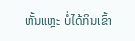ຫັ້ນແຫຼະ ບໍ່ໄດ້ກິນເຂົ້າ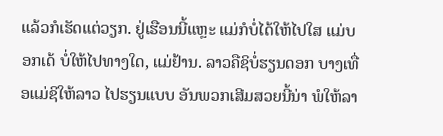ແລ້ວກໍເຮັດແຕ່ວຽກ. ຢູ່ເຮືອນນີ້ແຫຼະ ແມ່ກໍບໍ່ໄດ້ໃຫ້ໄປໃສ ແມ່ບອກເດ້ ບໍ່ໃຫ້ໄປທາງໃດ, ແມ່ຢ້ານ. ລາວຄືຊິບໍ່ຮຽນດອກ ບາງເທື່ອແມ່ຊິໃຫ້ລາວ ໄປຮຽນແບບ ອັນພວກເສີມສວຍນີ້ນ່າ ພໍໃຫ້ລາ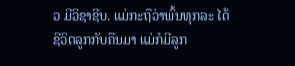ວ ມີວິຊາຊີບ. ແມ່ກະຖືວ່າພົ້ນທຸກລະ ໄດ້ຊີວິຕລູກກັບຄືນມາ ແມ່ກໍມີລູກ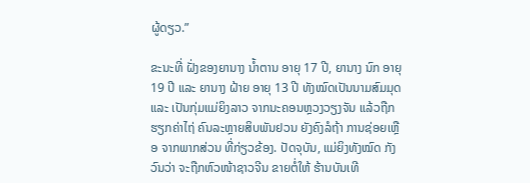ຜູ້ດຽວ.”

ຂະນະທີ່ ຝັ່ງຂອງຍານາງ ນ້ຳຕານ ອາຍຸ 17 ປີ, ຍານາງ ນົກ ອາຍຸ 19 ປີ ແລະ ຍານາງ ຝ້າຍ ອາຍຸ 13 ປີ ທັງໝົດເປັນນາມສົມມຸດ ແລະ ເປັນກຸ່ມແມ່ຍິງລາວ ຈາກນະຄອນຫຼວງວຽງຈັນ ແລ້ວຖືກຮຽກຄ່າໄຖ່ ຄົນລະຫຼາຍສິບພັນຢວນ ຍັງຄົງລໍຖ້າ ການຊ່ອຍເຫຼືອ ຈາກພາກສ່ວນ ທີ່ກ່ຽວຂ້ອງ. ປັດຈຸບັນ, ແມ່ຍິງທັງໝົດ ກັງວົນວ່າ ຈະຖືກຫົວໜ້າຊາວຈີນ ຂາຍຕໍ່ໃຫ້ ຮ້ານບັນເທີ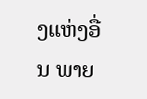ງແຫ່ງອື່ນ ພາຍ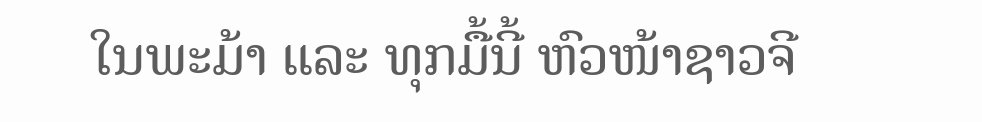ໃນພະມ້າ ແລະ ທຸກມື້ນີ້ ຫົວໜ້າຊາວຈີ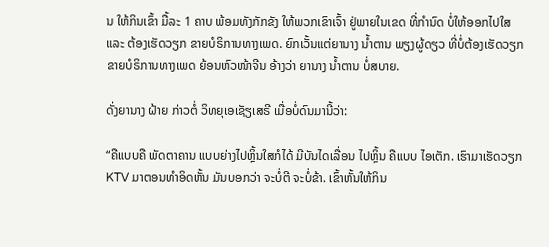ນ ໃຫ້ກິນເຂົ້າ ມື້ລະ 1 ຄາບ ພ້ອມທັງກັກຂັງ ໃຫ້ພວກເຂົາເຈົ້າ ຢູ່ພາຍໃນເຂດ ທີ່ກຳນົດ ບໍ່ໃຫ້ອອກໄປໃສ ແລະ ຕ້ອງເຮັດວຽກ ຂາຍບໍຣິການທາງເພດ. ຍົກເວັ້ນແຕ່ຍານາງ ນ້ຳຕານ ພຽງຜູ້ດຽວ ທີ່ບໍ່ຕ້ອງເຮັດວຽກ ຂາຍບໍຣິການທາງເພດ ຍ້ອນຫົວໜ້າຈີນ ອ້າງວ່າ ຍານາງ ນ້ຳຕານ ບໍ່ສບາຍ.

ດັ່ງຍານາງ ຝ້າຍ ກ່າວຕໍ່ ວິທຍຸເອເຊັຽເສຣີ ເມື່ອບໍ່ດົນມານີ້ວ່າ:

“ຄືແບບຄື ພັດຕາຄານ ແບບຍ່າງໄປຫຼິ້ນໃສກໍໄດ້ ມີບັນໄດເລື່ອນ ໄປຫຼິ້ນ ຄືແບບ ໄອເຕັກ. ເຮົາມາເຮັດວຽກ KTV ມາຕອນທຳອິດຫັ້ນ ມັນບອກວ່າ ຈະບໍ່ຕີ ຈະບໍ່ຂ້າ. ເຂົ້າຫັ້ນໃຫ້ກິນ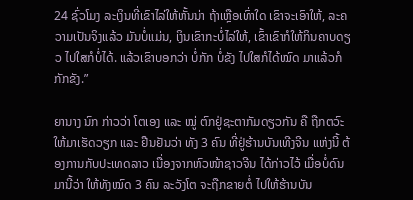24 ຊົ່ວໂມງ ລະເງິນທີ່ເຂົາໄລ່ໃຫ້ຫັ້ນນ່າ ຖ້າເຫຼືອເທົ່າໃດ ເຂົາຈະເອົາໃຫ້, ລະຄວາມເປັນຈິງແລ້ວ ມັນບໍ່ແມ່ນ, ເງິນເຂົາກະບໍ່ໄລ່ໃຫ້, ເຂົ້າເຂົາກໍໃຫ້ກິນຄາບດຽວ ໄປໃສກໍບໍ່ໄດ້. ແລ້ວເຂົາບອກວ່າ ບໍ່ກັກ ບໍ່ຂັງ ໄປໃສກໍໄດ້ໝົດ ມາແລ້ວກໍກັກຂັງ.”

ຍານາງ ນົກ ກ່າວວ່າ ໂຕເອງ ແລະ ໝູ່ ຕົກຢູ່ຊະຕາກັມດຽວກັນ ຄື ຖືກຕວົະໃຫ້ມາເຮັດວຽກ ແລະ ຢືນຢັນວ່າ ທັງ 3 ຄົນ ທີ່ຢູ່ຮ້ານບັນເທີງຈີນ ແຫ່ງນີ້ ຕ້ອງການກັບປະເທດລາວ ເນື່ອງຈາກຫົວໜ້າຊາວຈີນ ໄດ້ກ່າວໄວ້ ເມື່ອບໍ່ດົນມານີ້ວ່າ ໃຫ້ທັງໝົດ 3 ຄົນ ລະວັງໂຕ ຈະຖືກຂາຍຕໍ່ ໄປໃຫ້ຮ້ານບັນ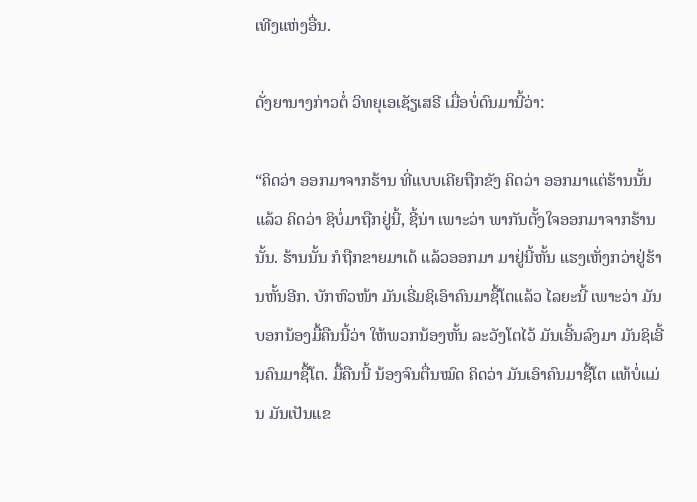ເທີງແຫ່ງອື່ນ.

ດັ່ງຍານາງກ່າວຕໍ່ ວິທຍຸເອເຊັຽເສຣີ ເມື່ອບໍ່ດົນມານີ້ວ່າ:

“ຄິດວ່າ ອອກມາຈາກຮ້ານ ທີ່ແບບເຄີຍຖືກຂັງ ຄິດວ່າ ອອກມາແຕ່ຮ້ານນັ້ນແລ້ວ ຄິດວ່າ ຊິບໍ່ມາຖືກຢູ່ນີ້, ຊີ້ນ່າ ເພາະວ່າ ພາກັນຕັ້ງໃຈອອກມາຈາກຮ້ານນັ້ນ. ຮ້ານນັ້ນ ກໍຖືກຂາຍມາເດ້ ແລ້ວອອກມາ ມາຢູ່ນີ້ຫັ້ນ ແຮງເຫັ່ງກວ່າຢູ່ຮ້ານຫັ້ນອີກ. ບັກຫົວໜ້າ ມັນເຣີ່ມຊິເອົາຄົນມາຊື້ໂຕແລ້ວ ໄລຍະນີ້ ເພາະວ່າ ມັນບອກນ້ອງມື້ຄືນນີ້ວ່າ ໃຫ້ພວກນ້ອງຫັ້ນ ລະວັງໂຕໄວ້ ມັນເອີ້ນລົງມາ ມັນຊິເອີ້ນຄົນມາຊື້ໂຕ. ມື້ຄືນນີ້ ນ້ອງຈົນຕື່ນໝົດ ຄິດວ່າ ມັນເອົາຄົນມາຊື້ໂຕ ແທ້ບໍ່ແມ່ນ ມັນເປັນແຂ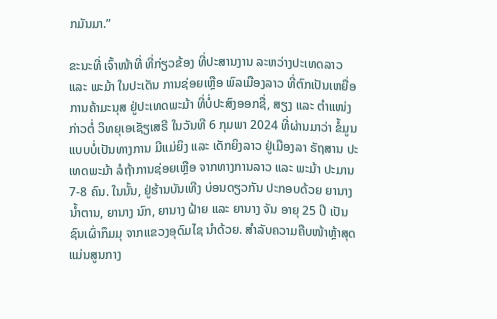ກມັນມາ.”

ຂະນະທີ່ ເຈົ້າໜ້າທີ່ ທີ່ກ່ຽວຂ້ອງ ທີ່ປະສານງານ ລະຫວ່າງປະເທດລາວ ແລະ ພະມ້າ ໃນປະເດັນ ການຊ່ອຍເຫຼືອ ພົລເມືອງລາວ ທີ່ຕົກເປັນເຫຍື່ອ ການຄ້າມະນຸສ ຢູ່ປະເທດພະມ້າ ທີ່ບໍ່ປະສົງອອກຊື່, ສຽງ ແລະ ຕຳແໜ່ງ ກ່າວຕໍ່ ວິທຍຸເອເຊັຽເສຣີ ໃນວັນທີ 6 ກຸມພາ 2024 ທີ່ຜ່ານມາວ່າ ຂໍ້ມູນແບບບໍ່ເປັນທາງການ ມີແມ່ຍິງ ແລະ ເດັກຍິງລາວ ຢູ່ເມືອງລາ ຣັຖສານ ປະເທດພະມ້າ ລໍຖ້າການຊ່ອຍເຫຼືອ ຈາກທາງການລາວ ແລະ ພະມ້າ ປະມານ 7-8 ຄົນ. ໃນນັ້ນ, ຢູ່ຮ້ານບັນເທີງ ບ່ອນດຽວກັນ ປະກອບດ້ວຍ ຍານາງ ນ້ຳຕານ, ຍານາງ ນົກ, ຍານາງ ຝ້າຍ ແລະ ຍານາງ ຈັນ ອາຍຸ 25 ປີ ເປັນຊົນເຜົ່າກຶມມຸ ຈາກແຂວງອຸດົມໄຊ ນຳດ້ວຍ. ສຳລັບຄວາມຄືບໜ້າຫຼ້າສຸດ ແມ່ນສູນກາງ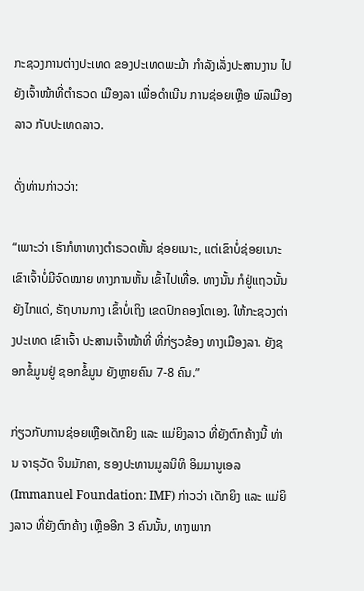ກະຊວງການຕ່າງປະເທດ ຂອງປະເທດພະມ້າ ກຳລັງເລັ່ງປະສານງານ ໄປຍັງເຈົ້າໜ້າທີ່ຕຳຣວດ ເມືອງລາ ເພື່ອດຳເນີນ ການຊ່ອຍເຫຼືອ ພົລເມືອງລາວ ກັບປະເທດລາວ.

ດັ່ງທ່ານກ່າວວ່າ:

“ເພາະວ່າ ເຮົາກໍຫາທາງຕຳຣວດຫັ້ນ ຊ່ອຍເນາະ, ແຕ່ເຂົາບໍ່ຊ່ອຍເນາະ ເຂົາເຈົ້າບໍ່ມີຈົດໝາຍ ທາງການຫັ້ນ ເຂົ້າໄປເທື່ອ. ທາງນັ້ນ ກໍຢູ່ແຖວນັ້ນ ຍັງໄກແດ່, ຣັຖບານກາງ ເຂົ້າບໍ່ເຖິງ ເຂດປົກຄອງໂຕເອງ. ໃຫ້ກະຊວງຕ່າງປະເທດ ເຂົາເຈົ້າ ປະສານເຈົ້າໜ້າທີ່ ທີ່ກ່ຽວຂ້ອງ ທາງເມືອງລາ. ຍັງຊອກຂໍ້ມູນຢູ່ ຊອກຂໍ້ມູນ ຍັງຫຼາຍຄົນ 7-8 ຄົນ.”

ກ່ຽວກັບການຊ່ອຍເຫຼືອເດັກຍິງ ແລະ ແມ່ຍິງລາວ ທີ່ຍັງຕົກຄ້າງນີ້ ທ່ານ ຈາຣຸວັດ ຈິນມັກຄາ, ຮອງປະທານມູລນິທິ ອິມມານູເອລ (Immanuel Foundation: IMF) ກ່າວວ່າ ເດັກຍິງ ແລະ ແມ່ຍິງລາວ ທີ່ຍັງຕົກຄ້າງ ເຫຼືອອີກ 3 ຄົນນັ້ນ, ທາງພາກ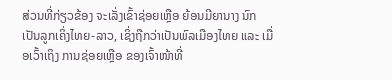ສ່ວນທີ່ກ່ຽວຂ້ອງ ຈະເລັ່ງເຂົ້າຊ່ອຍເຫຼືອ ຍ້ອນມີຍານາງ ນົກ ເປັນລູກເຄິ່ງໄທຍ-ລາວ, ເຊິ່ງຖືກວ່າເປັນພົລເມືອງໄທຍ ແລະ ເມື່ອເວົ້າເຖິງ ການຊ່ອຍເຫຼືອ ຂອງເຈົ້າໜ້າທີ່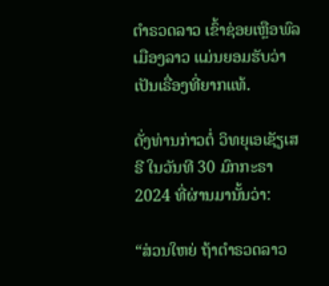ຕຳຣວດລາວ ເຂົ້າຊ່ອຍເຫຼືອພົລເມືອງລາວ ແມ່ນຍອມຮັບວ່າ ເປັນເຣື່ອງທີ່ຍາກແທ້.

ດັ່ງທ່ານກ່າວຕໍ່ ວິທຍຸເອເຊັຽເສຣີ ໃນວັນທີ 30 ມົກກະຣາ 2024 ທີ່ຜ່ານມານັ້ນວ່າ:

“ສ່ວນໃຫຍ່ ຖ້າຕຳຣວດລາວ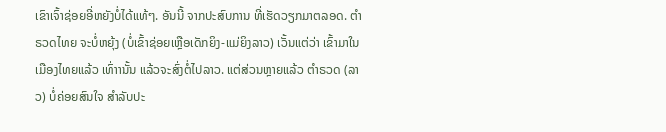ເຂົາເຈົ້າຊ່ອຍອີ່ຫຍັງບໍ່ໄດ້ແທ້ໆ. ອັນນີ້ ຈາກປະສົບການ ທີ່ເຮັດວຽກມາຕລອດ. ຕຳຣວດໄທຍ ຈະບໍ່ຫຍຸ້ງ (ບໍ່ເຂົ້າຊ່ອຍເຫຼືອເດັກຍິງ-ແມ່ຍິງລາວ) ເວັ້ນແຕ່ວ່າ ເຂົ້າມາໃນເມືອງໄທຍແລ້ວ ເທົ່າານັ້ນ ແລ້ວຈະສົ່ງຕໍ່ໄປລາວ. ແຕ່ສ່ວນຫຼາຍແລ້ວ ຕຳຣວດ (ລາວ) ບໍ່ຄ່ອຍສົນໃຈ ສຳລັບປະ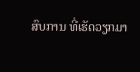ສົບການ ທີ່ເຮັດວຽກມາ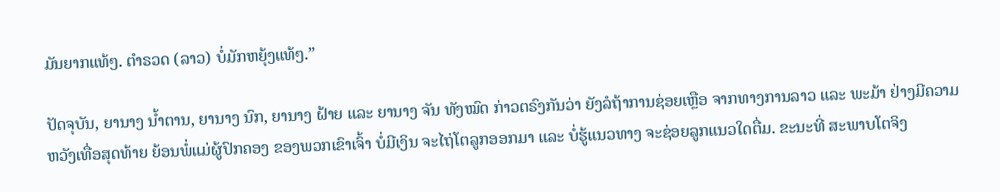ມັນຍາກແທ້ໆ. ຕຳຣວດ (ລາວ) ບໍ່ມັກຫຍຸ້ງແທ້ໆ.”

ປັດຈຸບັນ, ຍານາງ ນ້ຳຕານ, ຍານາງ ນົກ, ຍານາງ ຝ້າຍ ແລະ ຍານາງ ຈັນ ທັງໝົດ ກ່າວຕຣົງກັນວ່າ ຍັງລໍຖ້າການຊ່ອຍເຫຼືອ ຈາກທາງການລາວ ແລະ ພະມ້າ ຢ່າງມີຄວາມຫວັງເທື່ອສຸດທ້າຍ ຍ້ອນພໍ່ແມ່ຜູ້ປົກຄອງ ຂອງພວກເຂົາເຈົ້າ ບໍ່ມີເງິນ ຈະໄຖ່ໂຕລູກອອກມາ ແລະ ບໍ່ຮູ້ແນວທາງ ຈະຊ່ອຍລູກແນວໃດຕື່ມ. ຂະນະທີ່ ສະພາບໂຕຈິງ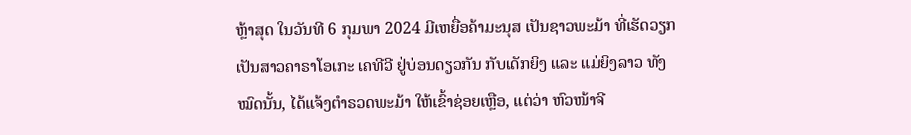ຫຼ້າສຸດ ໃນວັນທີ 6 ກຸມພາ 2024 ມີເຫຍື່ອຄ້າມະນຸສ ເປັນຊາວພະມ້າ ທີ່ເຮັດວຽກ ເປັນສາວຄາຣາໂອເກະ ເຄທີວີ ຢູ່ບ່ອນດຽວກັນ ກັບເດັກຍິງ ແລະ ແມ່ຍິງລາວ ທັງໝົດນັ້ນ, ໄດ້ແຈ້ງຕຳຣວດພະມ້າ ໃຫ້ເຂົ້າຊ່ອຍເຫຼືອ, ແຕ່ວ່າ ຫົວໜ້າຈີ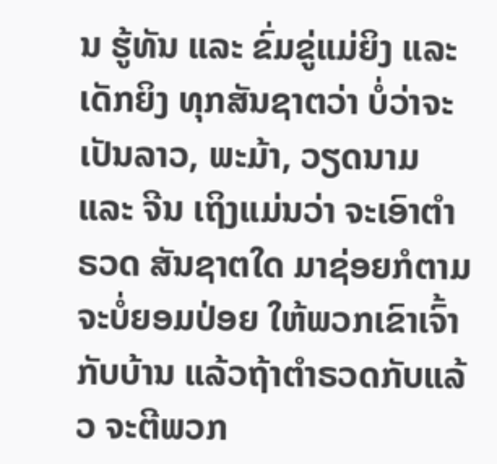ນ ຮູ້ທັນ ແລະ ຂົ່ມຂູ່ແມ່ຍິງ ແລະ ເດັກຍິງ ທຸກສັນຊາຕວ່າ ບໍ່ວ່າຈະເປັນລາວ, ພະມ້າ, ວຽດນາມ ແລະ ຈີນ ເຖິງແມ່ນວ່າ ຈະເອົາຕຳຣວດ ສັນຊາຕໃດ ມາຊ່ອຍກໍຕາມ ຈະບໍ່ຍອມປ່ອຍ ໃຫ້ພວກເຂົາເຈົ້າ ກັບບ້ານ ແລ້ວຖ້າຕຳຣວດກັບແລ້ວ ຈະຕີພວກ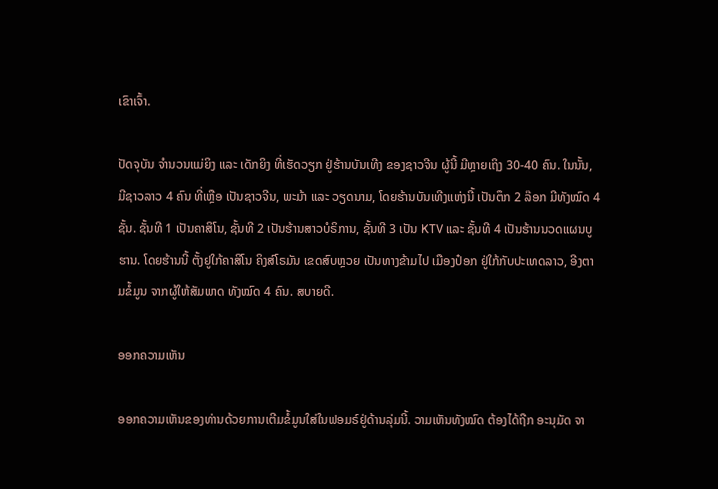ເຂົາເຈົ້າ.

ປັດຈຸບັນ ຈຳນວນແມ່ຍິງ ແລະ ເດັກຍິງ ທີ່ເຮັດວຽກ ຢູ່ຮ້ານບັນເທີງ ຂອງຊາວຈີນ ຜູ້ນີ້ ມີຫຼາຍເຖິງ 30-40 ຄົນ. ໃນນັ້ນ, ມີຊາວລາວ 4 ຄົນ ທີ່ເຫຼືອ ເປັນຊາວຈີນ, ພະມ້າ ແລະ ວຽດນາມ, ໂດຍຮ້ານບັນເທີງແຫ່ງນີ້ ເປັນຕຶກ 2 ລ໊ອກ ມີທັງໝົດ 4 ຊັ້ນ. ຊັ້ນທີ 1 ເປັນຄາສິໂນ, ຊັ້ນທີ 2 ເປັນຮ້ານສາວບໍຣິການ, ຊັ້ນທີ 3 ເປັນ KTV ແລະ ຊັ້ນທີ 4 ເປັນຮ້ານນວດແຜນບູຮານ. ໂດຍຮ້ານນີ້ ຕັ້ງຢູໃກ້ຄາສິໂນ ຄິງສ໌ໂຣມັນ ເຂດສົບຫຼວຍ ເປັນທາງຂ້າມໄປ ເມືອງປ໋ອກ ຢູ່ໃກ້ກັບປະເທດລາວ, ອີງຕາມຂໍ້ມູນ ຈາກຜູ້ໃຫ້ສັມພາດ ທັງໝົດ 4 ຄົນ. ສບາຍດີ.

ອອກຄວາມເຫັນ

ອອກຄວາມເຫັນຂອງທ່ານດ້ວຍການເຕີມຂໍ້ມູນໃສ່ໃນຟອມຣ໌ຢູ່ດ້ານລຸ່ມນີ້. ວາມເຫັນທັງໝົດ ຕ້ອງໄດ້ຖືກ ອະນຸມັດ ຈາ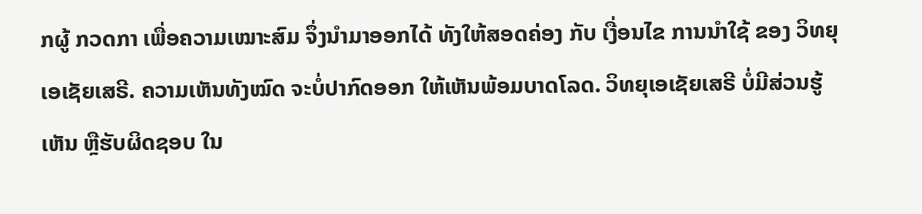ກຜູ້ ກວດກາ ເພື່ອຄວາມເໝາະສົມ ຈຶ່ງນໍາມາອອກໄດ້ ທັງໃຫ້ສອດຄ່ອງ ກັບ ເງື່ອນໄຂ ການນຳໃຊ້ ຂອງ ວິທຍຸເອເຊັຍເສຣີ. ຄວາມເຫັນທັງໝົດ ຈະບໍ່ປາກົດອອກ ໃຫ້ເຫັນພ້ອມບາດໂລດ. ວິທຍຸເອເຊັຍເສຣີ ບໍ່ມີສ່ວນຮູ້ເຫັນ ຫຼືຮັບຜິດຊອບ ໃນ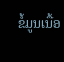ຂໍ້ມູນເນື້ອ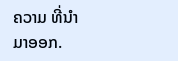ຄວາມ ທີ່ນໍາມາອອກ.